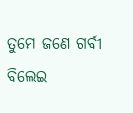ତୁମେ ଜଣେ ଗର୍ବୀ ବିଲେଇ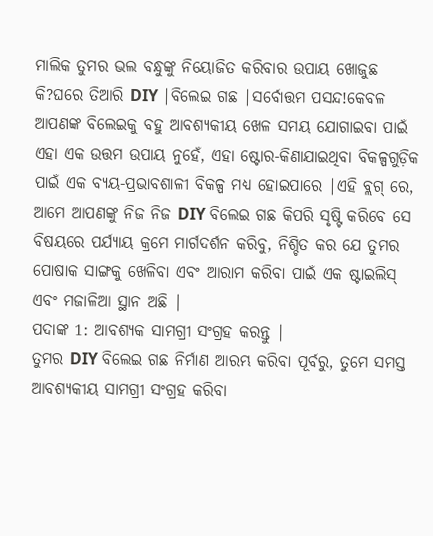ମାଲିକ ତୁମର ଭଲ ବନ୍ଧୁଙ୍କୁ ନିୟୋଜିତ କରିବାର ଉପାୟ ଖୋଜୁଛ କି?ଘରେ ତିଆରି DIY |ବିଲେଇ ଗଛ |ସର୍ବୋତ୍ତମ ପସନ୍ଦ!କେବଳ ଆପଣଙ୍କ ବିଲେଇକୁ ବହୁ ଆବଶ୍ୟକୀୟ ଖେଳ ସମୟ ଯୋଗାଇବା ପାଇଁ ଏହା ଏକ ଉତ୍ତମ ଉପାୟ ନୁହେଁ, ଏହା ଷ୍ଟୋର-କିଣାଯାଇଥିବା ବିକଳ୍ପଗୁଡ଼ିକ ପାଇଁ ଏକ ବ୍ୟୟ-ପ୍ରଭାବଶାଳୀ ବିକଳ୍ପ ମଧ୍ୟ ହୋଇପାରେ |ଏହି ବ୍ଲଗ୍ ରେ, ଆମେ ଆପଣଙ୍କୁ ନିଜ ନିଜ DIY ବିଲେଇ ଗଛ କିପରି ସୃଷ୍ଟି କରିବେ ସେ ବିଷୟରେ ପର୍ଯ୍ୟାୟ କ୍ରମେ ମାର୍ଗଦର୍ଶନ କରିବୁ, ନିଶ୍ଚିତ କର ଯେ ତୁମର ପୋଷାକ ସାଙ୍ଗକୁ ଖେଳିବା ଏବଂ ଆରାମ କରିବା ପାଇଁ ଏକ ଷ୍ଟାଇଲିସ୍ ଏବଂ ମଜାଳିଆ ସ୍ଥାନ ଅଛି |
ପଦାଙ୍କ 1: ଆବଶ୍ୟକ ସାମଗ୍ରୀ ସଂଗ୍ରହ କରନ୍ତୁ |
ତୁମର DIY ବିଲେଇ ଗଛ ନିର୍ମାଣ ଆରମ୍ଭ କରିବା ପୂର୍ବରୁ, ତୁମେ ସମସ୍ତ ଆବଶ୍ୟକୀୟ ସାମଗ୍ରୀ ସଂଗ୍ରହ କରିବା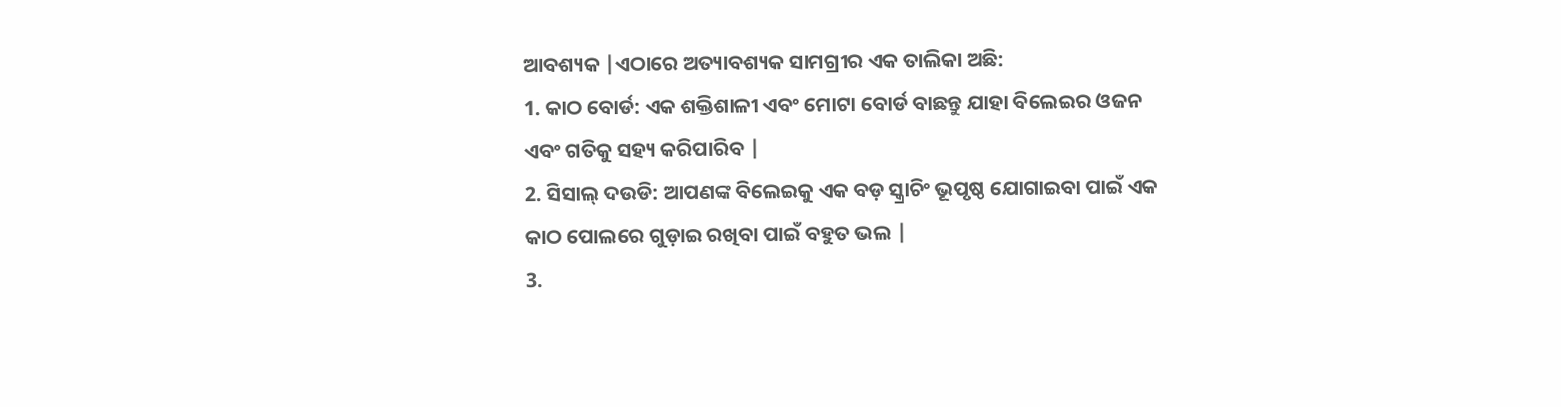ଆବଶ୍ୟକ |ଏଠାରେ ଅତ୍ୟାବଶ୍ୟକ ସାମଗ୍ରୀର ଏକ ତାଲିକା ଅଛି:
1. କାଠ ବୋର୍ଡ: ଏକ ଶକ୍ତିଶାଳୀ ଏବଂ ମୋଟା ବୋର୍ଡ ବାଛନ୍ତୁ ଯାହା ବିଲେଇର ଓଜନ ଏବଂ ଗତିକୁ ସହ୍ୟ କରିପାରିବ |
2. ସିସାଲ୍ ଦଉଡି: ଆପଣଙ୍କ ବିଲେଇକୁ ଏକ ବଡ଼ ସ୍କ୍ରାଚିଂ ଭୂପୃଷ୍ଠ ଯୋଗାଇବା ପାଇଁ ଏକ କାଠ ପୋଲରେ ଗୁଡ଼ାଇ ରଖିବା ପାଇଁ ବହୁତ ଭଲ |
3.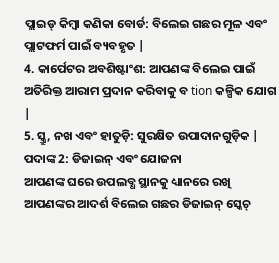ପ୍ଲାଇଡ୍ କିମ୍ବା କଣିକା ବୋର୍ଡ: ବିଲେଇ ଗଛର ମୂଳ ଏବଂ ପ୍ଲାଟଫର୍ମ ପାଇଁ ବ୍ୟବହୃତ |
4. କାର୍ପେଟର ଅବଶିଷ୍ଟାଂଶ: ଆପଣଙ୍କ ବିଲେଇ ପାଇଁ ଅତିରିକ୍ତ ଆରାମ ପ୍ରଦାନ କରିବାକୁ ବ tion କଳ୍ପିକ ଯୋଗ |
5. ସ୍କ୍ରୁ, ନଖ ଏବଂ ହାତୁଡ଼ି: ସୁରକ୍ଷିତ ଉପାଦାନଗୁଡ଼ିକ |
ପଦାଙ୍କ 2: ଡିଜାଇନ୍ ଏବଂ ଯୋଜନା
ଆପଣଙ୍କ ଘରେ ଉପଲବ୍ଧ ସ୍ଥାନକୁ ଧ୍ୟାନରେ ରଖି ଆପଣଙ୍କର ଆଦର୍ଶ ବିଲେଇ ଗଛର ଡିଜାଇନ୍ ସ୍କେଚ୍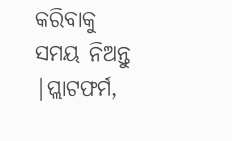କରିବାକୁ ସମୟ ନିଅନ୍ତୁ |ପ୍ଲାଟଫର୍ମ,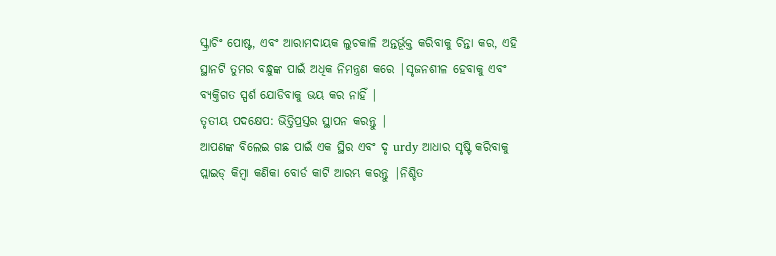ସ୍କ୍ରାଚିଂ ପୋଷ୍ଟ, ଏବଂ ଆରାମଦାୟକ ଲୁଚକାଳି ଅନ୍ତର୍ଭୂକ୍ତ କରିବାକୁ ଚିନ୍ତା କର, ଏହି ସ୍ଥାନଟି ତୁମର ବନ୍ଧୁଙ୍କ ପାଇଁ ଅଧିକ ନିମନ୍ତ୍ରଣ କରେ |ସୃଜନଶୀଳ ହେବାକୁ ଏବଂ ବ୍ୟକ୍ତିଗତ ସ୍ପର୍ଶ ଯୋଡିବାକୁ ଭୟ କର ନାହିଁ |
ତୃତୀୟ ପଦକ୍ଷେପ: ଭିତ୍ତିପ୍ରସ୍ତର ସ୍ଥାପନ କରନ୍ତୁ |
ଆପଣଙ୍କ ବିଲେଇ ଗଛ ପାଇଁ ଏକ ସ୍ଥିର ଏବଂ ଦୃ urdy ଆଧାର ସୃଷ୍ଟି କରିବାକୁ ପ୍ଲାଇଡ୍ କିମ୍ବା କଣିକା ବୋର୍ଡ କାଟି ଆରମ୍ଭ କରନ୍ତୁ |ନିଶ୍ଚିତ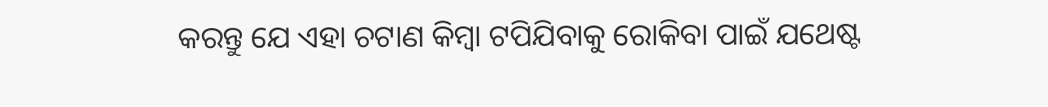କରନ୍ତୁ ଯେ ଏହା ଚଟାଣ କିମ୍ବା ଟପିଯିବାକୁ ରୋକିବା ପାଇଁ ଯଥେଷ୍ଟ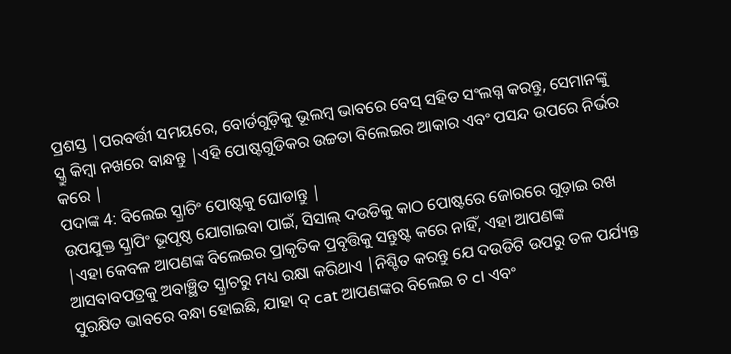ପ୍ରଶସ୍ତ |ପରବର୍ତ୍ତୀ ସମୟରେ, ବୋର୍ଡଗୁଡ଼ିକୁ ଭୂଲମ୍ବ ଭାବରେ ବେସ୍ ସହିତ ସଂଲଗ୍ନ କରନ୍ତୁ, ସେମାନଙ୍କୁ ସ୍କ୍ରୁ କିମ୍ବା ନଖରେ ବାନ୍ଧନ୍ତୁ |ଏହି ପୋଷ୍ଟଗୁଡିକର ଉଚ୍ଚତା ବିଲେଇର ଆକାର ଏବଂ ପସନ୍ଦ ଉପରେ ନିର୍ଭର କରେ |
ପଦାଙ୍କ 4: ବିଲେଇ ସ୍କ୍ରାଚିଂ ପୋଷ୍ଟକୁ ଘୋଡାନ୍ତୁ |
ଉପଯୁକ୍ତ ସ୍କ୍ରାପିଂ ଭୂପୃଷ୍ଠ ଯୋଗାଇବା ପାଇଁ, ସିସାଲ୍ ଦଉଡିକୁ କାଠ ପୋଷ୍ଟରେ ଜୋରରେ ଗୁଡ଼ାଇ ରଖ |ଏହା କେବଳ ଆପଣଙ୍କ ବିଲେଇର ପ୍ରାକୃତିକ ପ୍ରବୃତ୍ତିକୁ ସନ୍ତୁଷ୍ଟ କରେ ନାହିଁ, ଏହା ଆପଣଙ୍କ ଆସବାବପତ୍ରକୁ ଅବାଞ୍ଛିତ ସ୍କ୍ରାଚରୁ ମଧ୍ୟ ରକ୍ଷା କରିଥାଏ |ନିଶ୍ଚିତ କରନ୍ତୁ ଯେ ଦଉଡିଟି ଉପରୁ ତଳ ପର୍ଯ୍ୟନ୍ତ ସୁରକ୍ଷିତ ଭାବରେ ବନ୍ଧା ହୋଇଛି, ଯାହା ଦ୍ cat ଆପଣଙ୍କର ବିଲେଇ ଚ cl ଏବଂ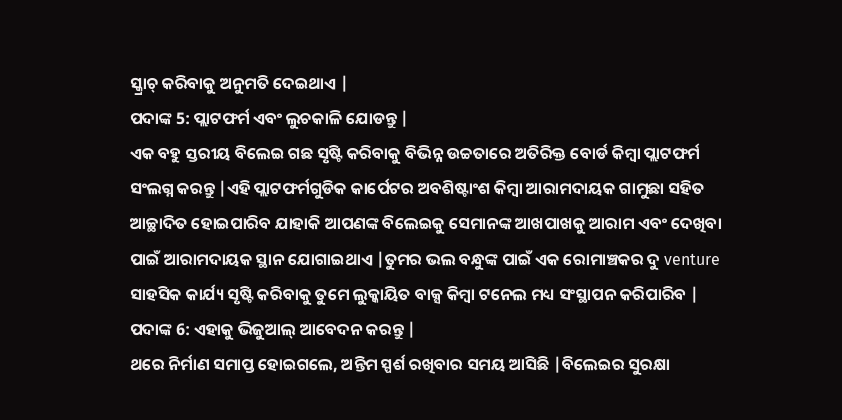ସ୍କ୍ରାଚ୍ କରିବାକୁ ଅନୁମତି ଦେଇଥାଏ |
ପଦାଙ୍କ 5: ପ୍ଲାଟଫର୍ମ ଏବଂ ଲୁଚକାଳି ଯୋଡନ୍ତୁ |
ଏକ ବହୁ ସ୍ତରୀୟ ବିଲେଇ ଗଛ ସୃଷ୍ଟି କରିବାକୁ ବିଭିନ୍ନ ଉଚ୍ଚତାରେ ଅତିରିକ୍ତ ବୋର୍ଡ କିମ୍ବା ପ୍ଲାଟଫର୍ମ ସଂଲଗ୍ନ କରନ୍ତୁ |ଏହି ପ୍ଲାଟଫର୍ମଗୁଡିକ କାର୍ପେଟର ଅବଶିଷ୍ଟାଂଶ କିମ୍ବା ଆରାମଦାୟକ ଗାମୁଛା ସହିତ ଆଚ୍ଛାଦିତ ହୋଇପାରିବ ଯାହାକି ଆପଣଙ୍କ ବିଲେଇକୁ ସେମାନଙ୍କ ଆଖପାଖକୁ ଆରାମ ଏବଂ ଦେଖିବା ପାଇଁ ଆରାମଦାୟକ ସ୍ଥାନ ଯୋଗାଇଥାଏ |ତୁମର ଭଲ ବନ୍ଧୁଙ୍କ ପାଇଁ ଏକ ରୋମାଞ୍ଚକର ଦୁ venture ସାହସିକ କାର୍ଯ୍ୟ ସୃଷ୍ଟି କରିବାକୁ ତୁମେ ଲୁକ୍କାୟିତ ବାକ୍ସ କିମ୍ବା ଟନେଲ ମଧ୍ୟ ସଂସ୍ଥାପନ କରିପାରିବ |
ପଦାଙ୍କ 6: ଏହାକୁ ଭିଜୁଆଲ୍ ଆବେଦନ କରନ୍ତୁ |
ଥରେ ନିର୍ମାଣ ସମାପ୍ତ ହୋଇଗଲେ, ଅନ୍ତିମ ସ୍ପର୍ଶ ରଖିବାର ସମୟ ଆସିଛି |ବିଲେଇର ସୁରକ୍ଷା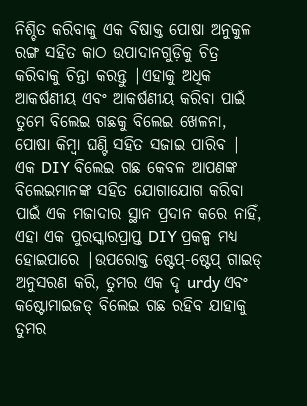ନିଶ୍ଚିତ କରିବାକୁ ଏକ ବିଷାକ୍ତ ପୋଷା ଅନୁକୁଳ ରଙ୍ଗ ସହିତ କାଠ ଉପାଦାନଗୁଡ଼ିକୁ ଚିତ୍ର କରିବାକୁ ଚିନ୍ତା କରନ୍ତୁ |ଏହାକୁ ଅଧିକ ଆକର୍ଷଣୀୟ ଏବଂ ଆକର୍ଷଣୀୟ କରିବା ପାଇଁ ତୁମେ ବିଲେଇ ଗଛକୁ ବିଲେଇ ଖେଳନା, ପୋଷା କିମ୍ବା ଘଣ୍ଟି ସହିତ ସଜାଇ ପାରିବ |
ଏକ DIY ବିଲେଇ ଗଛ କେବଳ ଆପଣଙ୍କ ବିଲେଇମାନଙ୍କ ସହିତ ଯୋଗାଯୋଗ କରିବା ପାଇଁ ଏକ ମଜାଦାର ସ୍ଥାନ ପ୍ରଦାନ କରେ ନାହିଁ, ଏହା ଏକ ପୁରସ୍କାରପ୍ରାପ୍ତ DIY ପ୍ରକଳ୍ପ ମଧ୍ୟ ହୋଇପାରେ |ଉପରୋକ୍ତ ଷ୍ଟେପ୍-ଷ୍ଟେପ୍ ଗାଇଡ୍ ଅନୁସରଣ କରି, ତୁମର ଏକ ଦୃ urdy ଏବଂ କଷ୍ଟୋମାଇଜଡ୍ ବିଲେଇ ଗଛ ରହିବ ଯାହାକୁ ତୁମର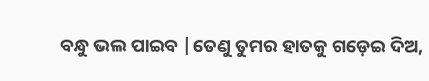ବନ୍ଧୁ ଭଲ ପାଇବ |ତେଣୁ ତୁମର ହାତକୁ ଗଡ଼େଇ ଦିଅ,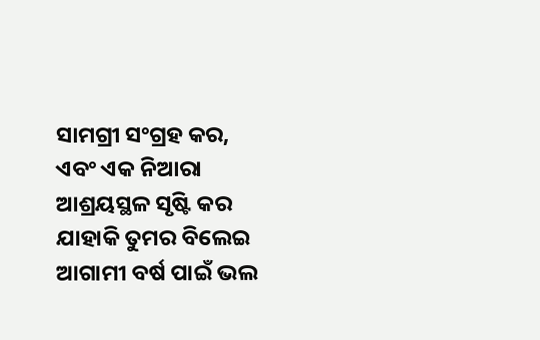ସାମଗ୍ରୀ ସଂଗ୍ରହ କର, ଏବଂ ଏକ ନିଆରା ଆଶ୍ରୟସ୍ଥଳ ସୃଷ୍ଟି କର ଯାହାକି ତୁମର ବିଲେଇ ଆଗାମୀ ବର୍ଷ ପାଇଁ ଭଲ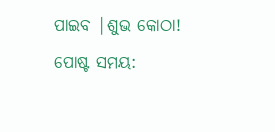ପାଇବ |ଶୁଭ କୋଠା!
ପୋଷ୍ଟ ସମୟ: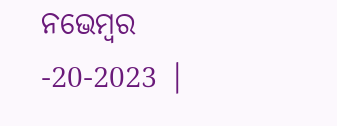ନଭେମ୍ବର -20-2023 |